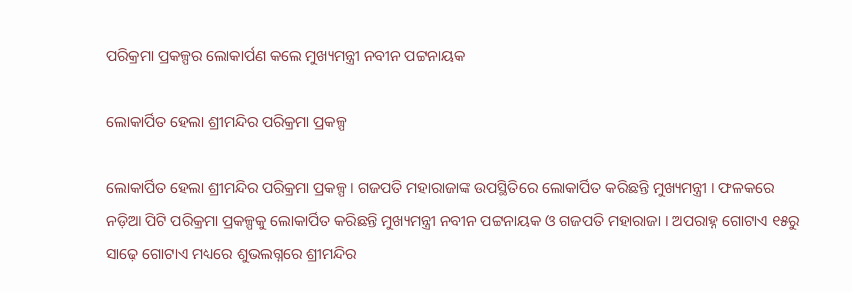ପରିକ୍ରମା ପ୍ରକଳ୍ପର ଲୋକାର୍ପଣ କଲେ ମୁଖ୍ୟମନ୍ତ୍ରୀ ନବୀନ ପଟ୍ଟନାୟକ

ଲୋକାର୍ପିତ ହେଲା ଶ୍ରୀମନ୍ଦିର ପରିକ୍ରମା ପ୍ରକଳ୍ପ

ଲୋକାର୍ପିତ ହେଲା ଶ୍ରୀମନ୍ଦିର ପରିକ୍ରମା ପ୍ରକଳ୍ପ । ଗଜପତି ମହାରାଜାଙ୍କ ଉପସ୍ଥିତିରେ ଲୋକାର୍ପିତ କରିଛନ୍ତି ମୁଖ୍ୟମନ୍ତ୍ରୀ । ଫଳକରେ ନଡ଼ିଆ ପିଟି ପରିକ୍ରମା ପ୍ରକଳ୍ପକୁ ଲୋକାର୍ପିତ କରିଛନ୍ତି ମୁଖ୍ୟମନ୍ତ୍ରୀ ନବୀନ ପଟ୍ଟନାୟକ ଓ ଗଜପତି ମହାରାଜା । ଅପରାହ୍ନ ଗୋଟାଏ ୧୫ରୁ ସାଢ଼େ ଗୋଟାଏ ମଧ୍ୟରେ ଶୁଭଲଗ୍ନରେ ଶ୍ରୀମନ୍ଦିର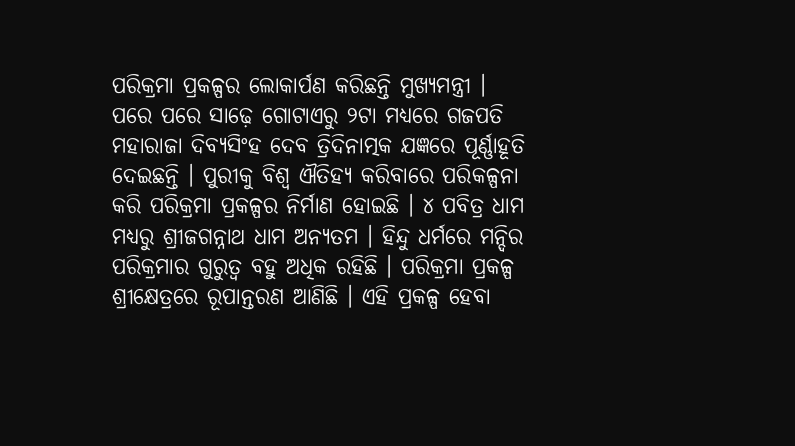ପରିକ୍ରମା ପ୍ରକଳ୍ପର ଲୋକାର୍ପଣ କରିଛନ୍ତି ମୁଖ୍ୟମନ୍ତ୍ରୀ । ପରେ ପରେ ସାଢ଼େ ଗୋଟାଏରୁ ୨ଟା ମଧ୍ୟରେ ଗଜପତି ମହାରାଜା ଦିବ୍ୟସିଂହ ଦେବ ତ୍ରିଦିନାତ୍ମକ ଯଜ୍ଞରେ ପୂର୍ଣ୍ଣାହୂତି ଦେଇଛନ୍ତି । ପୁରୀକୁ ବିଶ୍ୱ ଐତିହ୍ୟ କରିବାରେ ପରିକଳ୍ପନା କରି ପରିକ୍ରମା ପ୍ରକଳ୍ପର ନିର୍ମାଣ ହୋଇଛି । ୪ ପବିତ୍ର ଧାମ ମଧ୍ୟରୁ ଶ୍ରୀଜଗନ୍ନାଥ ଧାମ ଅନ୍ୟତମ । ହିନ୍ଦୁ ଧର୍ମରେ ମନ୍ଦିର ପରିକ୍ରମାର ଗୁରୁତ୍ୱ ବହୁ ଅଧିକ ରହିଛି । ପରିକ୍ରମା ପ୍ରକଳ୍ପ ଶ୍ରୀକ୍ଷେତ୍ରରେ ରୂପାନ୍ତରଣ ଆଣିଛି । ଏହି ପ୍ରକଳ୍ପ ହେବା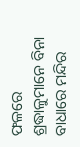ଫଳରେ ଶ୍ରଦ୍ଧାଳୁମାନେ ବିନା ବାଧାରେ ମନ୍ଦିର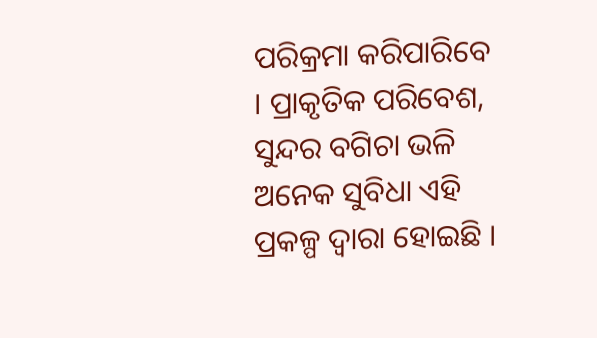ପରିକ୍ରମା କରିପାରିବେ । ପ୍ରାକୃତିକ ପରିବେଶ, ସୁନ୍ଦର ବଗିଚା ଭଳି ଅନେକ ସୁବିଧା ଏହି ପ୍ରକଳ୍ପ ଦ୍ୱାରା ହୋଇଛି ।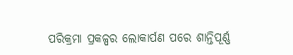ପରିକ୍ରମା ପ୍ରକଳ୍ପର ଲୋକାର୍ପଣ ପରେ ଶାନ୍ତିପୂର୍ଣ୍ଣ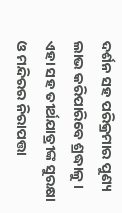ଦର୍ଶନ ସହ ପରିକ୍ରମାର ପୁଣ୍ୟ ଲାଭ କରିପାରିବେ ଶ୍ରଦ୍ଧାଳୁ । ଏହା ସହ ତୀର୍ଥଯାତ୍ରୀଙ୍କ ସୁରକ୍ଷା ଓ ମନ୍ଦିରର ନିରାପତ୍ତା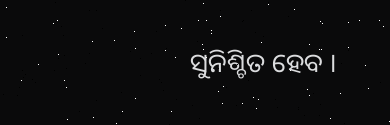ସୁନିଶ୍ଚିତ ହେବ ।